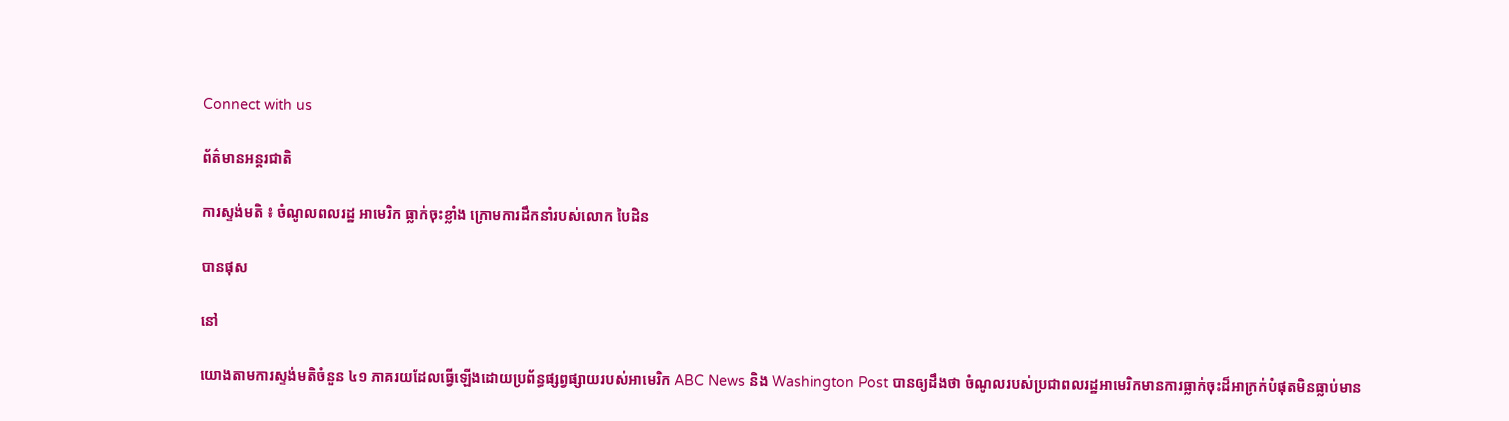Connect with us

ព័ត៌មានអន្ដរជាតិ

ការស្ទង់មតិ ៖ ចំណូលពលរដ្ឋ អាមេរិក ធ្លាក់ចុះខ្លាំង ក្រោមការដឹកនាំរបស់លោក បៃដិន

បានផុស

នៅ

យោងតាមការស្ទង់មតិចំនួន ៤១ ភាគរយដែលធ្វើឡើងដោយប្រព័ន្ធផ្សព្វផ្សាយរបស់អាមេរិក ABC News និង Washington Post បានឲ្យដឹងថា ចំណូលរបស់ប្រជាពលរដ្ឋអាមេរិកមានការធ្លាក់ចុះដ៏អាក្រក់បំផុតមិនធ្លាប់មាន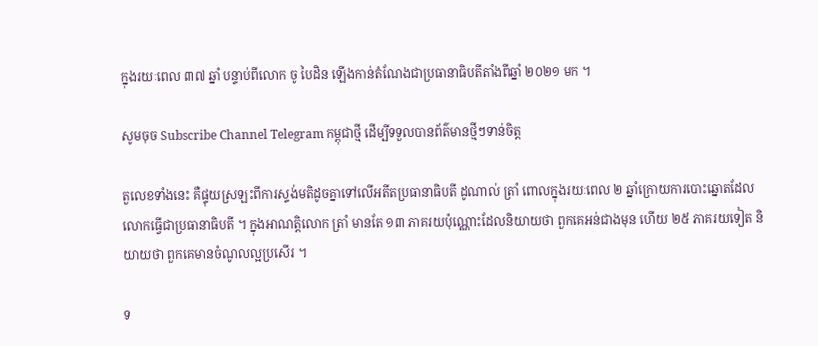ក្នុងរយៈពេល ៣៧ ឆ្នាំ បន្ទាប់ពីលោក ចូ បៃដិន ឡើងកាន់តំណែងជាប្រធានាធិបតីតាំងពីឆ្នាំ ២០២១ មក ។

សូមចុច Subscribe Channel Telegram កម្ពុជាថ្មី ដើម្បីទទួលបានព័ត៌មានថ្មីៗទាន់ចិត្ត

តួលេខទាំងនេះ គឺផ្ទុយស្រឡះពីការស្ទង់មតិដូចគ្នាទៅលើអតីតប្រធានាធិបតី ដូណាល់ ត្រាំ ពោលក្នុងរយៈពេល ២ ឆ្នាំក្រោយការបោះឆ្នោតដែលលោកធ្វើជាប្រធានាធិបតី ។ ក្នុងអាណត្តិលោក ត្រាំ មានតែ ១៣ ភាគរយប៉ុណ្ណោះដែលនិយាយថា ពួកគេអន់ជាងមុន ហើយ ២៥ ភាគរយទៀត និយាយថា ពួកគេមានចំណូលល្អប្រសើរ ។

ទ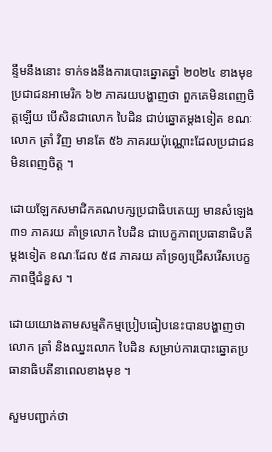ន្ទឹមនឹងនោះ ទាក់ទងនឹងការបោះឆ្នោតឆ្នាំ ២០២៤ ខាងមុខ ប្រជាជនអាមេរិក ៦២ ភាគរយបង្ហាញថា ពួកគេមិនពេញចិត្តឡើយ បើសិនជាលោក បៃដិន ជាប់ឆ្នោតម្តងទៀត ខណៈលោក ត្រាំ វិញ មានតែ ៥៦ ភាគរយប៉ុណ្ណោះដែលប្រជាជនមិនពេញចិត្ត ។

ដោយឡែកសមាជិកគណបក្សប្រជាធិបតេយ្យ មានសំឡេង ៣១ ភាគរយ គាំទ្រលោក បៃដិន ជាបេក្ខភាពប្រធានាធិបតីម្តងទៀត ខណៈដែល ៥៨ ភាគរយ គាំទ្រឲ្យជ្រើសរើសបេក្ខភាពថ្មីជំនួស ។

ដោយយោងតាមសម្មតិកម្មប្រៀបធៀបនេះបានបង្ហាញថា លោក ត្រាំ និងឈ្នះលោក បៃដិន សម្រាប់ការបោះឆ្នោតប្រធានាធិបតីនាពេលខាងមុខ ។

សួមបញ្ជាក់ថា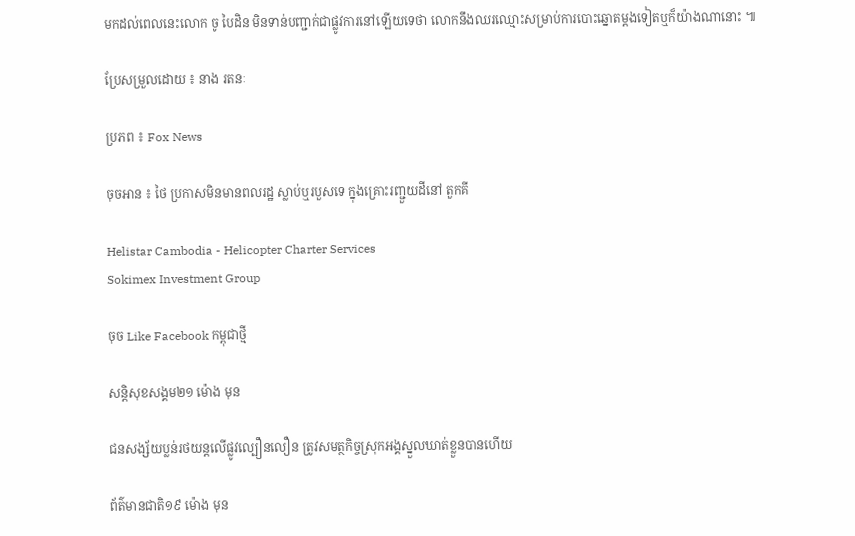មកដល់ពេលនេះលោក ចូ បៃដិន មិនទាន់បញ្ជាក់ជាផ្លូវការនៅឡើយទេថា លោកនឹងឈរឈ្មោះសម្រាប់ការបោះឆ្នោតម្តងទៀតឬក៏យ៉ាងណានោះ ៕

ប្រែសម្រួលដោយ ៖ នាង រតនៈ

ប្រភព ៖ Fox News

ចុចអាន ៖ ថៃ ប្រកាសមិនមានពលរដ្ឋ ស្លាប់ឬរបួសទេ ក្នុងគ្រោះរញ្ជួយដីនៅ តួកគី

Helistar Cambodia - Helicopter Charter Services
Sokimex Investment Group

ចុច Like Facebook កម្ពុជាថ្មី

សន្តិសុខសង្គម២១ ម៉ោង មុន

ជនសង្ស័យប្លន់រថយន្តលើផ្លូវល្បឿនលឿន ត្រូវសមត្ថកិច្ចស្រុកអង្គស្នួលឃាត់ខ្លួនបានហើយ

ព័ត៌មានជាតិ១៩ ម៉ោង មុន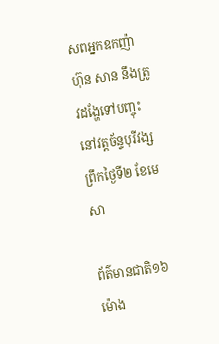សពអ្នកឧកញ៉ា ហ៊ុន សាន នឹងត្រូវដង្ហែទៅបញ្ចុះនៅវត្តច័ន្ទបុរីវង្ស ព្រឹកថ្ងៃទី២ ខែមេសា

ព័ត៌មានជាតិ១៦ ម៉ោង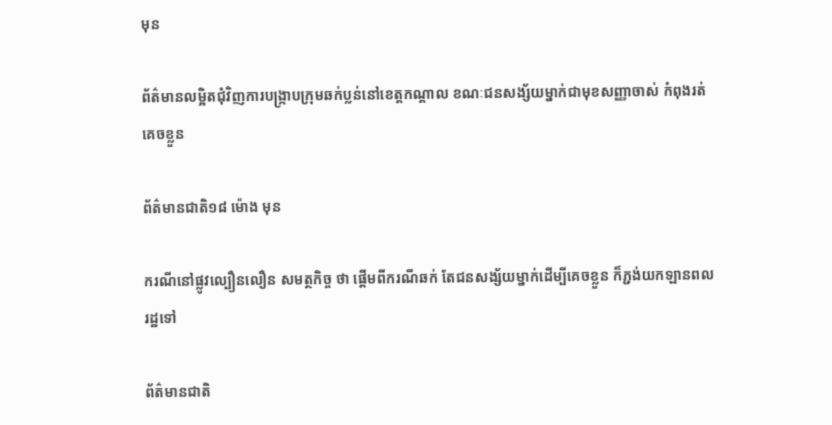មុន

ព័ត៌មានលម្អិតជុំវិញការបង្រ្កាបក្រុមឆក់ប្លន់នៅខេត្តកណ្ដាល ខណៈជនសង្ស័យម្នាក់ជាមុខសញ្ញាចាស់ កំពុងរត់គេចខ្លួន

ព័ត៌មានជាតិ១៨ ម៉ោង មុន

ករណីនៅផ្លូវល្បឿនលឿន សមត្ថកិច្ច ថា ផ្ដើមពីករណីឆក់ តែជនសង្ស័យម្នាក់ដើម្បីគេចខ្លួន ក៏ភ្ជង់យកឡានពលរដ្ឋទៅ

ព័ត៌មានជាតិ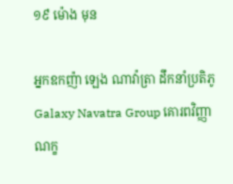១៩ ម៉ោង មុន

អ្នកឧកញ៉ា ឡេង ណាវ៉ាត្រា ដឹកនាំប្រតិភូ Galaxy Navatra Group គោរពវិញ្ញាណក្ខ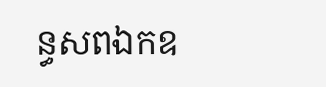ន្ធសពឯកឧ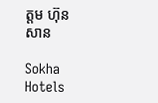ត្តម ហ៊ុន សាន

Sokha Hotels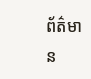ព័ត៌មាន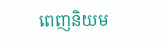ពេញនិយម